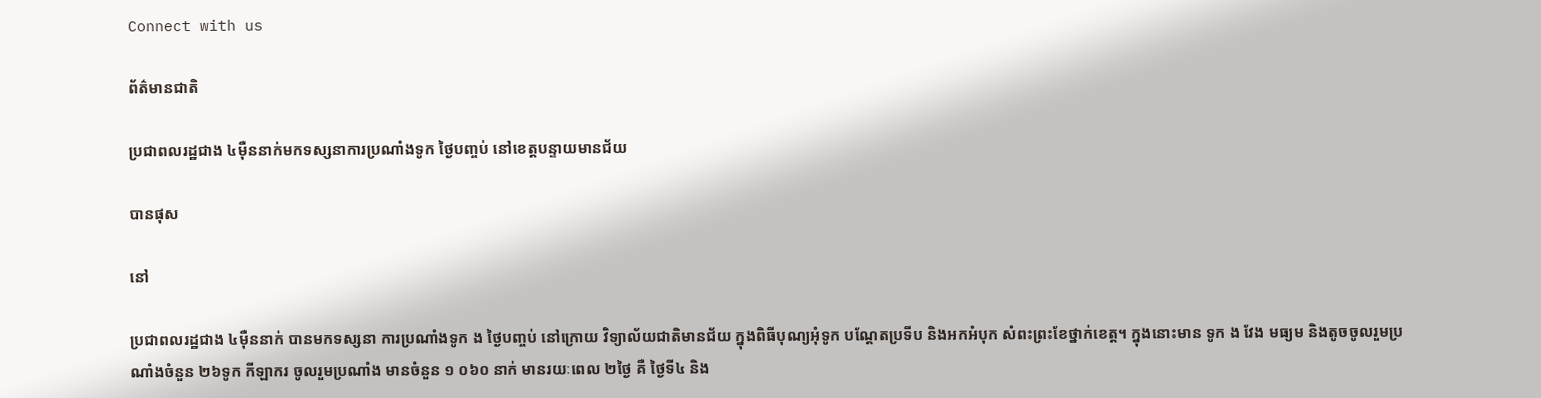Connect with us

ព័ត៌មានជាតិ

ប្រជាពលរដ្ឋជាង ៤ម៉ឺននាក់មកទស្សនាការប្រណាំងទូក ថ្ងៃបញ្ចប់ នៅខេត្តបន្ទាយមានជ័យ

បានផុស

នៅ

ប្រជាពលរដ្ឋជាង ៤ម៉ឺននាក់ បានមកទស្សនា ការប្រណាំងទូក ង ថ្ងៃបញ្ចប់ នៅក្រោយ វិទ្យាល័យជាតិមានជ័យ ក្នុងពិធីបុណ្យអុំទូក បណ្តែតប្រទីប និងអកអំបុក សំពះព្រះខែថ្នាក់ខេត្ត។ ក្នុងនោះមាន ទូក ង វែង មធ្យម និងតូចចូលរួមប្រណាំងចំនួន ២៦ទូក កីឡាករ ចូលរួមប្រណាំង មានចំនួន ១ ០៦០ នាក់ មានរយៈពេល ២ថ្ងៃ គឺ ថ្ងៃទី៤ និង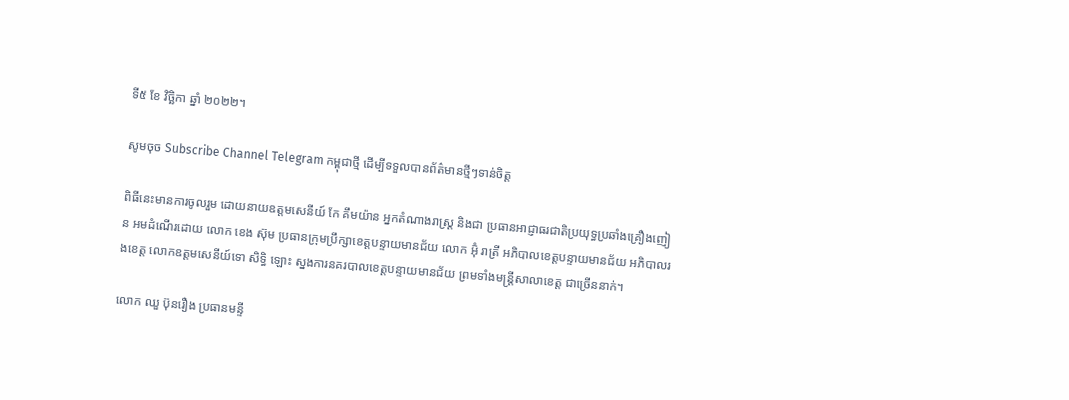ទី៥ ខែ វិច្ឆិកា ឆ្នាំ ២០២២។

សូមចុច Subscribe Channel Telegram កម្ពុជាថ្មី ដើម្បីទទួលបានព័ត៌មានថ្មីៗទាន់ចិត្ត

ពិធីនេះមានការចូលរួម ដោយនាយឧត្តមសេនីយ៍ កែ គឹមយ៉ាន អ្នកតំណាងរាស្រ្ត និងជា ប្រធានអាជ្ញាធរជាតិប្រយុទ្ធប្រឆាំងគ្រឿងញៀន អមដំណើរដោយ លោក ខេង ស៊ុម ប្រធានក្រុមប្រឹក្សាខេត្តបន្ទាយមានជ័យ លោក អ៊ុំ រាត្រី អភិបាលខេត្តបន្ទាយមានជ័យ អភិបាលរងខេត្ត លោកឧត្តមសេនីយ៍ទោ សិទ្ធិ ឡោះ ស្នងការនគរបាលខេត្តបន្ទាយមានជ័យ ព្រមទាំងមន្ត្រីសាលាខេត្ត ជាច្រើននាក់។

លោក ឈួ ប៊ុនរឿង ប្រធានមន្ទី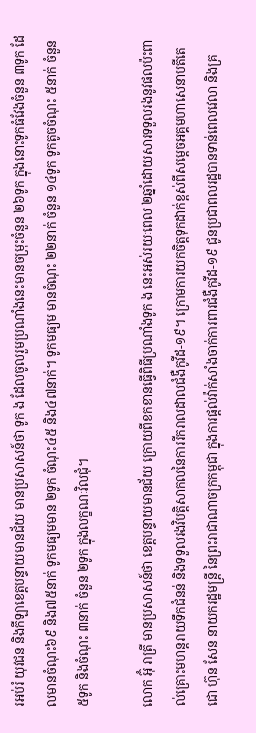រអប់រំ យុវជន និងកីឡាខេត្តបន្ទាយមានជ័យ មានប្រសាសន៍ថា ទូក ង ដែលចូលរួមប្រណាំងនេះមានចម្រុះចំនួន ២៦ទូក ក្នុងនោះទូកធំវែងចំនួន ៣ទូក ដែលមានចំណុះ៦៩ និង៧៥នាក់ ទូកមធ្យមមាន ២ទូក ចំណុះ៤៥ និង៤៧នាក់។ ទូកមធ្យម មានចំណុះ ២២នាក់ ចំនួន ១៤ទូក ទូកតូចចំណុះ ៥នាក់ ចំនួន ៥ទូក និងចំណុះ ៣នាក់ ចំនួន ២ទូក ក្នុងលក្ខណៈវិលជុំ។

លោក អ៊ុំ រាត្រី មានប្រសាសន៍ថា ខេត្តបន្ទាយមានជ័យ ក្រោយពីខកខានធ្វើពិធីប្រណាំងទូក ង នេះអស់រយៈពេល ២ឆ្នាំដោយសារទទួលរងនូវផលប៉ះពាល់គ្រោះមហន្តរាយទឹកជំនន់ និងទទួលរងវិបត្តិសាកលនៃការរីករាលដាលជំងឺកូវីដ-១៩។ ក្រោមការយកចិត្តទុកដាក់ខ្ពស់ពីសម្តេចអគ្គមហាសេនាបតីតេជោ ហ៊ុន សែន នាយករដ្ឋមន្រ្តី នៃព្រះរាជាណាចក្រកម្ពុជា ក្នុងការផ្តល់វ៉ាក់សាំងចាក់ការពារជំងឺកូវីដ-១៩ ជូនប្រជាពលរដ្ឋបានទាន់ពេលវេលា និងគ្រ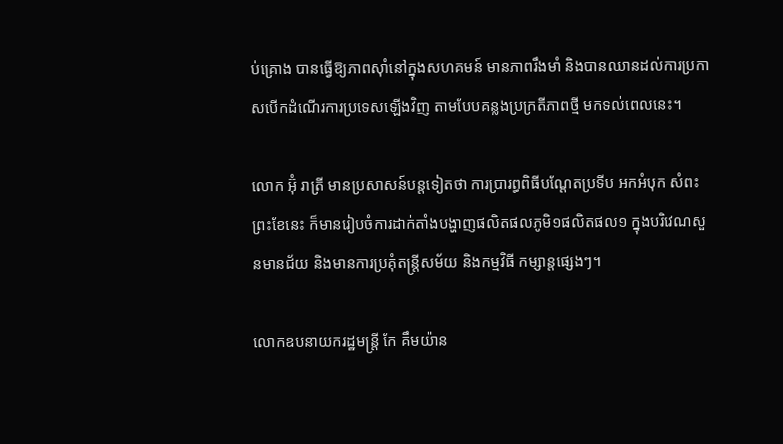ប់គ្រោង បានធ្វើឱ្យភាពស៊ាំនៅក្នុងសហគមន៍ មានភាពរឹងមាំ និងបានឈានដល់ការប្រកាសបើកដំណើរការប្រទេសឡើងវិញ តាមបែបគន្លងប្រក្រតីភាពថ្មី មកទល់ពេលនេះ។

លោក អ៊ុំ រាត្រី មានប្រសាសន៍បន្តទៀតថា ការប្រារព្ធពិធីបណ្ដែតប្រទីប អកអំបុក សំពះ ព្រះខែនេះ ក៏មានរៀបចំការដាក់តាំងបង្ហាញផលិតផលភូមិ១ផលិតផល១ ក្នុងបរិវេណសួនមានជ័យ និងមានការប្រគុំតន្រ្តីសម័យ និងកម្មវិធី កម្សាន្តផ្សេងៗ។

លោកឧបនាយករដ្ឋមន្ត្រី កែ គឹមយ៉ាន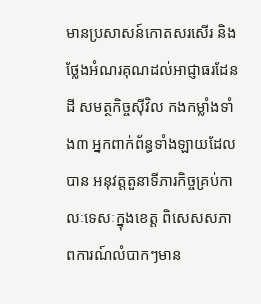មានប្រសាសន៍កោតសរសើរ និងថ្លែងអំណរគុណដល់អាជ្ញាធរដែនដី សមត្ថកិច្ចស៊ីវិល កងកម្លាំងទាំង៣ អ្នកពាក់ព័ន្ធទាំងឡាយដែលបាន អនុវត្តតួនាទីភារកិច្ចគ្រប់កាលៈទេសៈក្នុងខេត្ត ពិសេសសភាពការណ៍លំបាកៗមាន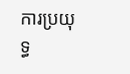ការប្រយុទ្ធ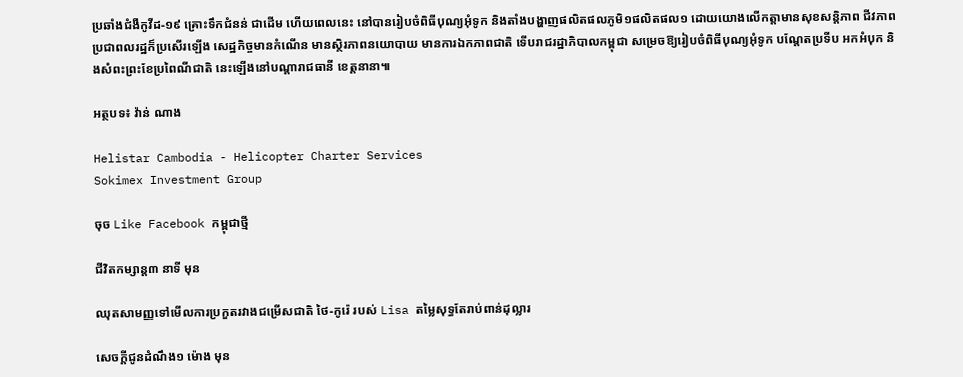ប្រឆាំងជំងឺកូវីដ-១៩ គ្រោះទឹកជំនន់ ជាដើម ហើយពេលនេះ នៅបានរៀបចំពិធីបុណ្យអុំទូក និងតាំងបង្ហាញផលិតផលភូមិ១ផលិតផល១ ដោយយោងលើកត្តាមានសុខសន្តិភាព ជីវភាពប្រជាពលរដ្ឋក៏ប្រសើរឡើង សេដ្ឋកិច្ចមានកំណើន មានស្ថិរភាពនយោបាយ មានការឯកភាពជាតិ ទើបរាជរដ្ឋាភិបាលកម្ពុជា សម្រេចឱ្យរៀបចំពិធីបុណ្យអុំទូក បណ្ដែតប្រទីប អកអំបុក និងសំពះព្រះខែប្រពៃណីជាតិ នេះឡើងនៅបណ្ដារាជធានី ខេត្តនានា៕

អត្ថបទ៖ វ៉ាន់ ណាង

Helistar Cambodia - Helicopter Charter Services
Sokimex Investment Group

ចុច Like Facebook កម្ពុជាថ្មី

ជីវិតកម្សាន្ដ៣ នាទី មុន

ឈុតសាមញ្ញទៅមើលការប្រកួតរវាងជម្រើសជាតិ ថៃ-កូរ៉េ របស់ Lisa តម្លៃសុទ្ធតែរាប់ពាន់ដុល្លារ

សេចក្ដីជូនដំណឹង១ ម៉ោង មុន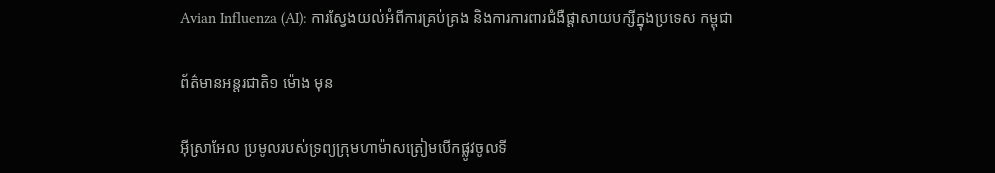Avian Influenza (AI): ការស្វែងយល់អំពីការគ្រប់គ្រង និងការការពារជំងឺផ្ដាសាយបក្សីក្នុងប្រទេស កម្ពុជា

ព័ត៌មានអន្ដរជាតិ១ ម៉ោង មុន

អ៊ីស្រាអែល ប្រមូលរបស់ទ្រព្យក្រុមហាម៉ាសត្រៀមបើកផ្លូវចូលទី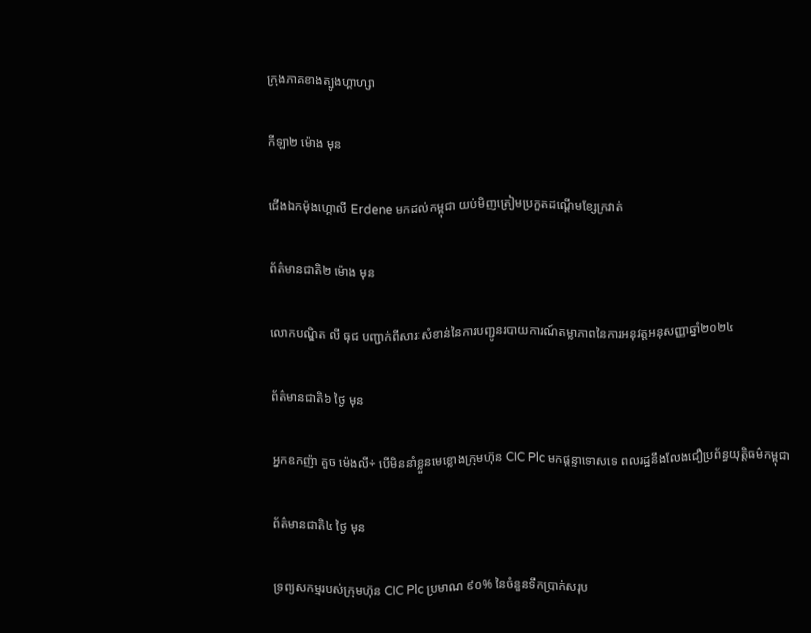ក្រុងភាគខាងត្បូងហ្គាហ្សា

កីឡា២ ម៉ោង មុន

ជើងឯកម៉ុងហ្គោលី Erdene មកដល់កម្ពុជា យប់មិញត្រៀមប្រកួតដណ្តើមខ្សែក្រវាត់

ព័ត៌មានជាតិ២ ម៉ោង មុន

លោកបណ្ឌិត លី ធុជ បញ្ជាក់ពីសារៈសំខាន់នៃការបញ្ជូនរបាយការណ៍តម្លាភាពនៃការអនុវត្តអនុសញ្ញាឆ្នាំ២០២៤

ព័ត៌មានជាតិ៦ ថ្ងៃ មុន

អ្នកឧកញ៉ា គួច ម៉េងលី÷ បើមិននាំខ្លួនមេខ្លោងក្រុមហ៊ុន CIC Plc មកផ្ដន្ទាទោសទេ ពលរដ្ឋនឹងលែងជឿប្រព័ន្ធយុត្តិធម៌កម្ពុជា

ព័ត៌មានជាតិ៤ ថ្ងៃ មុន

ទ្រព្យសកម្មរបស់ក្រុមហ៊ុន CIC Plc ប្រមាណ ៩០% នៃចំនួនទឹកប្រាក់សរុប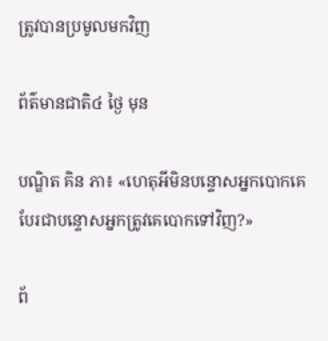ត្រូវបានប្រមូលមកវិញ

ព័ត៌មានជាតិ៤ ថ្ងៃ មុន

បណ្ឌិត គិន ភា៖ «ហេតុអីមិនបន្ទោសអ្នកបោកគេ បែរជាបន្ទោសអ្នកត្រូវគេបោកទៅវិញ?»

ព័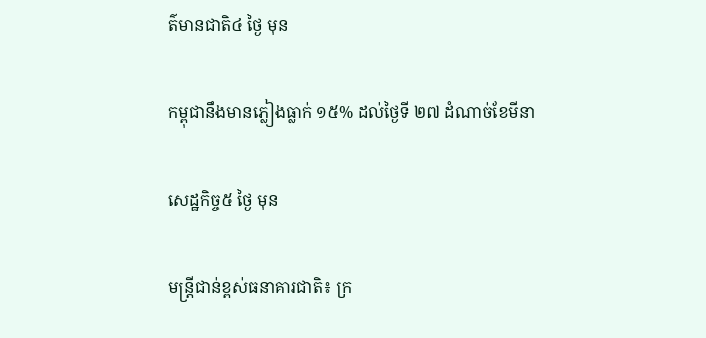ត៌មានជាតិ៤ ថ្ងៃ មុន

កម្ពុជានឹងមានភ្លៀងធ្លាក់ ១៥% ដល់ថ្ងៃទី ២៧ ដំណាច់ខែមីនា

សេដ្ឋកិច្ច៥ ថ្ងៃ មុន

មន្ត្រីជាន់ខ្ពស់ធនាគារជាតិ៖ ក្រ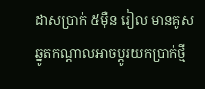ដាសប្រាក់ ៥ម៉ឺន រៀល មានគូសឆ្នូតកណ្តាលអាចប្តូរយកប្រាក់ថ្មី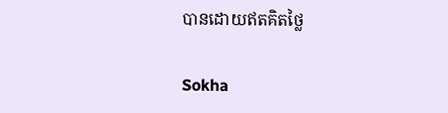បានដោយឥតគិតថ្លៃ

Sokha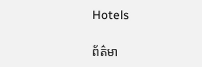Hotels

ព័ត៌មា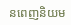នពេញនិយម